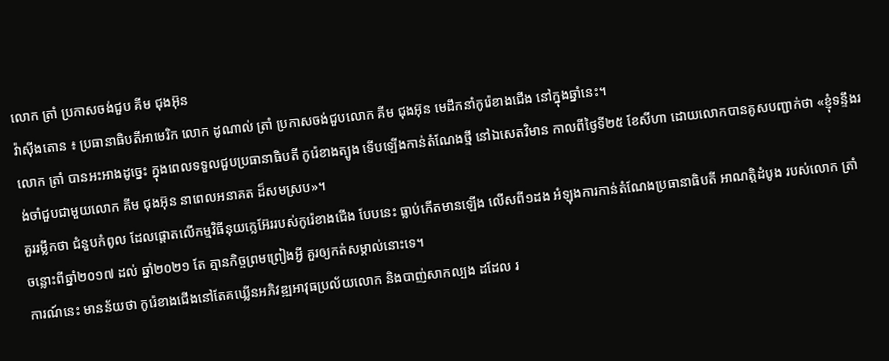លោក ត្រាំ ប្រកាសចង់ជួប គីម ជុងអ៊ុន
វ៉ាស៊ីងតោន ៖ ប្រធានាធិបតីអាមេរិក លោក ដូណាល់ ត្រាំ ប្រកាសចង់ជួបលោក គីម ជុងអ៊ុន មេដឹកនាំកូរ៉េខាងជើង នៅក្នុងឆ្នាំនេះ។
លោក ត្រាំ បានអះអាងដូច្នេះ ក្នុងពេលទទួលជួបប្រធានាធិបតី កូរ៉េខាងត្បូង ទើបឡើងកាន់តំណែងថ្មី នៅឯសេតវិមាន កាលពីថ្ងៃទី២៥ ខែសីហា ដោយលោកបានគូសបញ្ជាក់ថា «ខ្ញុំទន្ទឹងរង់ចាំជួបជាមួយលោក គីម ជុងអ៊ុន នាពេលអនាគត ដ៏សមស្រប»។
គួររម្លឹកថា ជំនួបកំពូល ដែលផ្តោតលើកម្មវិធីនុយក្លេអ៊ែររបស់កូរ៉េខាងជើង បែបនេះ ធ្លាប់កើតមានឡើង លើសពី១ដង អំឡុងការកាន់តំណែងប្រធានាធិបតី អាណត្តិដំបូង របស់លោក ត្រាំ ចន្លោះពីឆ្នាំ២០១៧ ដល់ ឆ្នាំ២០២១ តែ គ្មានកិច្ចព្រមព្រៀងអ្វី គួរឲ្យកត់សម្គាល់នោះទេ។
ការណ៍នេះ មានន័យថា កូរ៉េខាងជើងនៅតែគឃ្លើនអភិវឌ្ឍអាវុធប្រល័យលោក និងបាញ់សាកល្បង ដដែល រ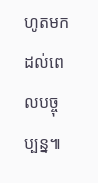ហូតមកដល់ពេលបច្ចុប្បន្ន៕